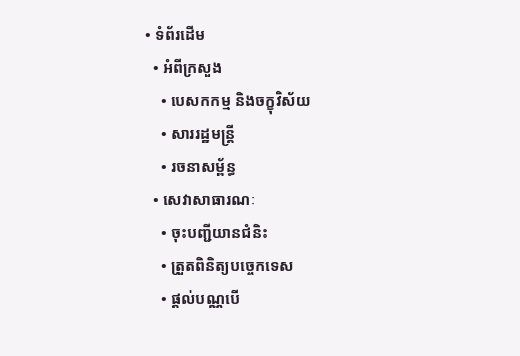• ទំព័រដើម
  • អំពីក្រសួង
    • បេសកកម្ម និងចក្ខុវិស័យ
    • សាររដ្ឋមន្ត្រី
    • រចនាសម្ព័ន្ធ
  • សេវាសាធារណៈ
    • ចុះបញ្ជីយានជំនិះ
    • ត្រួតពិនិត្យបច្ចេកទេស
    • ផ្តល់បណ្ណបើ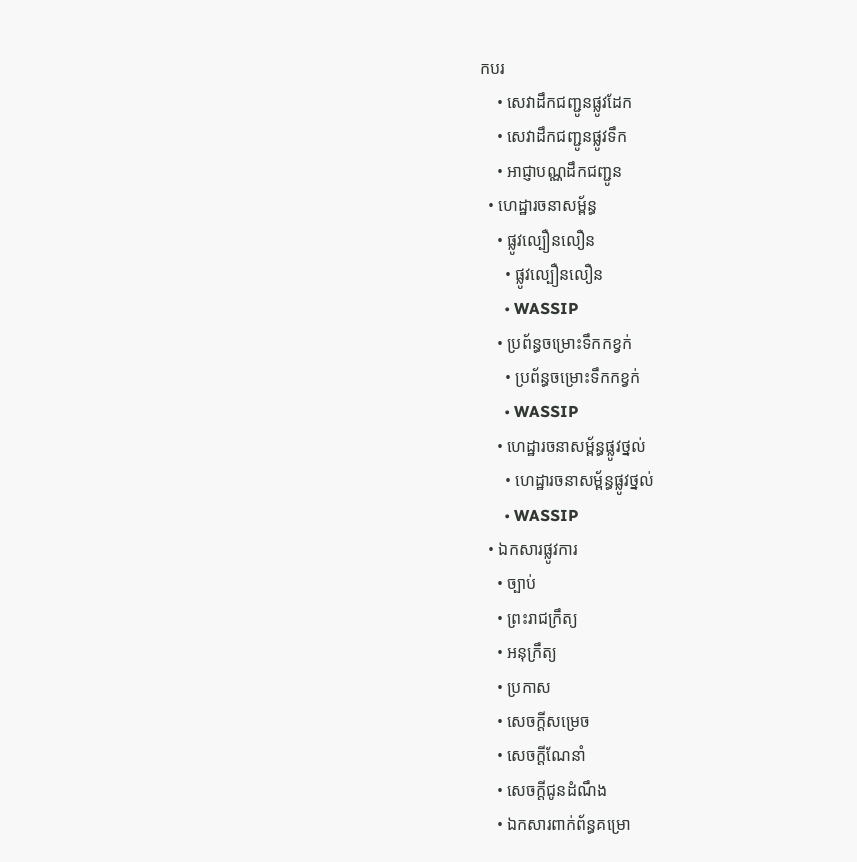កបរ
    • សេវាដឹកជញ្ជូនផ្លូវដែក
    • សេវាដឹកជញ្ជូនផ្លូវទឹក
    • អាជ្ញាបណ្ណដឹកជញ្ជូន
  • ហេដ្ឋារចនាសម្ព័ន្ធ
    • ផ្លូវល្បឿនលឿន
      • ផ្លូវល្បឿនលឿន
      • WASSIP
    • ប្រព័ន្ធចម្រោះទឹកកខ្វក់
      • ប្រព័ន្ធចម្រោះទឹកកខ្វក់
      • WASSIP
    • ហេដ្ឋារចនាសម្ព័ន្ធផ្លូវថ្នល់
      • ហេដ្ឋារចនាសម្ព័ន្ធផ្លូវថ្នល់
      • WASSIP
  • ឯកសារផ្លូវការ
    • ច្បាប់
    • ព្រះរាជក្រឹត្យ
    • អនុក្រឹត្យ
    • ប្រកាស
    • សេចក្តីសម្រេច
    • សេចក្តីណែនាំ
    • សេចក្តីជូនដំណឹង
    • ឯកសារពាក់ព័ន្ធគម្រោ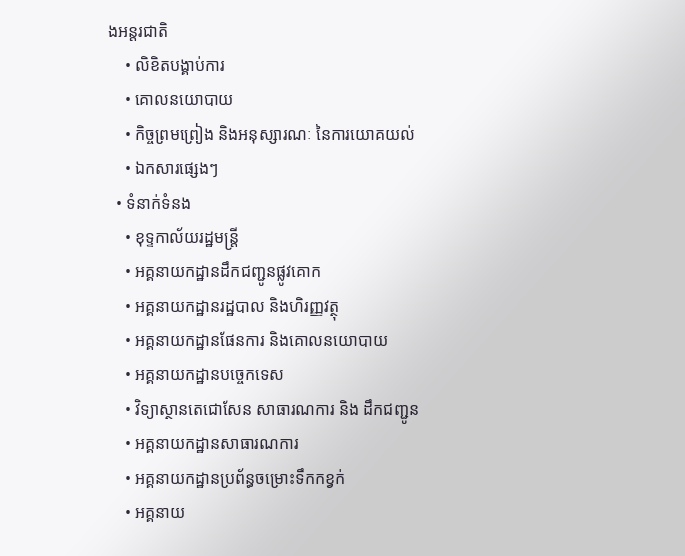ងអន្តរជាតិ
    • លិខិតបង្គាប់ការ
    • គោលនយោបាយ
    • កិច្ចព្រមព្រៀង និងអនុស្សារណៈ នៃការយោគយល់
    • ឯកសារផ្សេងៗ
  • ទំនាក់ទំនង
    • ខុទ្ទកាល័យរដ្ឋមន្ដ្រី
    • អគ្គនាយកដ្ឋានដឹកជញ្ជូនផ្លូវគោក
    • អគ្គនាយកដ្ឋានរដ្ឋបាល និងហិរញ្ញវត្ថុ
    • អគ្គនាយកដ្ឋានផែនការ និងគោលនយោបាយ
    • អគ្គនាយកដ្ឋានបច្ចេកទេស
    • វិទ្យាស្ថានតេជោសែន សាធារណការ និង ដឹកជញ្ជូន
    • អគ្គនាយកដ្ឋានសាធារណការ
    • អគ្គនាយកដ្ឋានប្រព័ន្ធចម្រោះទឹកកខ្វក់
    • អគ្គនាយ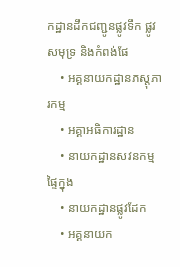កដ្ឋានដឹកជញ្ជូនផ្លូវទឹក ផ្លូវសមុទ្រ និងកំពង់ផែ
    • អគ្គនាយកដ្ឋានភស្តុភារកម្ម
    • អគ្គាអធិការដ្ឋាន
    • នាយកដ្ឋានសវនកម្មផ្ទៃក្នុង
    • នាយកដ្ឋានផ្លូវដែក
    • អគ្គនាយក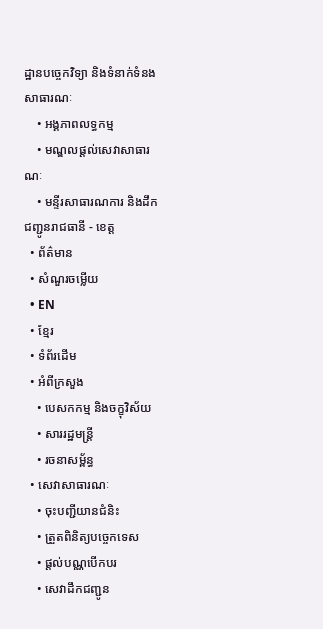ដ្ឋានបច្ចេកវិទ្យា និងទំនាក់ទំនងសាធារណៈ
    • អង្គភាពលទ្ធកម្ម
    • មណ្ឌលផ្ដល់សេវាសាធារណៈ
    • មន្ទីរសាធារណការ និងដឹកជញ្ជូនរាជធានី - ខេត្ត
  • ព័ត៌មាន
  • សំណួរចម្លើយ
  • EN
  • ខ្មែរ
  • ទំព័រដើម
  • អំពីក្រសួង
    • បេសកកម្ម និងចក្ខុវិស័យ
    • សាររដ្ឋមន្ត្រី
    • រចនាសម្ព័ន្ធ
  • សេវាសាធារណៈ
    • ចុះបញ្ជីយានជំនិះ
    • ត្រួតពិនិត្យបច្ចេកទេស
    • ផ្តល់បណ្ណបើកបរ
    • សេវាដឹកជញ្ជូន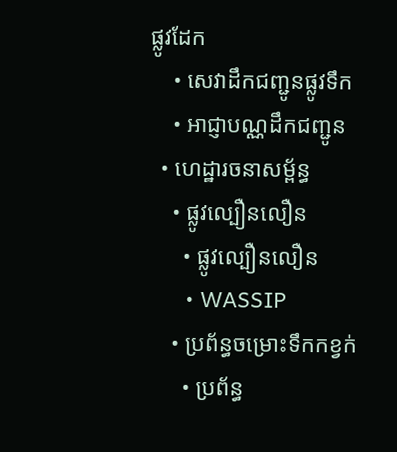ផ្លូវដែក
    • សេវាដឹកជញ្ជូនផ្លូវទឹក
    • អាជ្ញាបណ្ណដឹកជញ្ជូន
  • ហេដ្ឋារចនាសម្ព័ន្ធ
    • ផ្លូវល្បឿនលឿន
      • ផ្លូវល្បឿនលឿន
      • WASSIP
    • ប្រព័ន្ធចម្រោះទឹកកខ្វក់
      • ប្រព័ន្ធ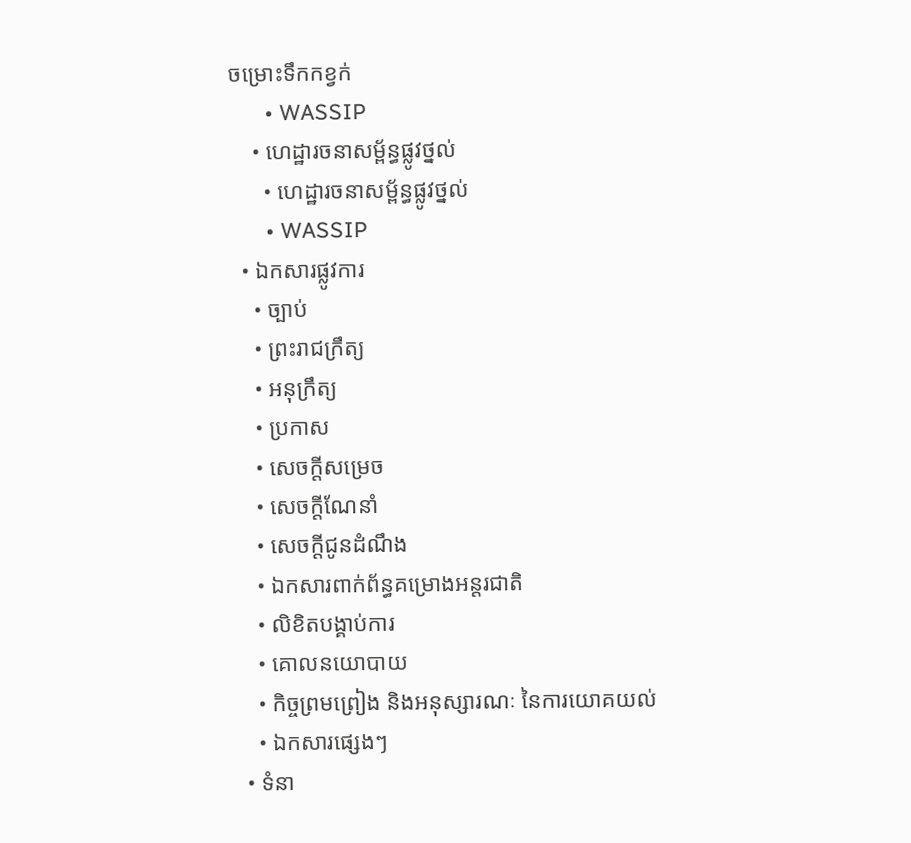ចម្រោះទឹកកខ្វក់
      • WASSIP
    • ហេដ្ឋារចនាសម្ព័ន្ធផ្លូវថ្នល់
      • ហេដ្ឋារចនាសម្ព័ន្ធផ្លូវថ្នល់
      • WASSIP
  • ឯកសារផ្លូវការ
    • ច្បាប់
    • ព្រះរាជក្រឹត្យ
    • អនុក្រឹត្យ
    • ប្រកាស
    • សេចក្តីសម្រេច
    • សេចក្តីណែនាំ
    • សេចក្តីជូនដំណឹង
    • ឯកសារពាក់ព័ន្ធគម្រោងអន្តរជាតិ
    • លិខិតបង្គាប់ការ
    • គោលនយោបាយ
    • កិច្ចព្រមព្រៀង និងអនុស្សារណៈ នៃការយោគយល់
    • ឯកសារផ្សេងៗ
  • ទំនា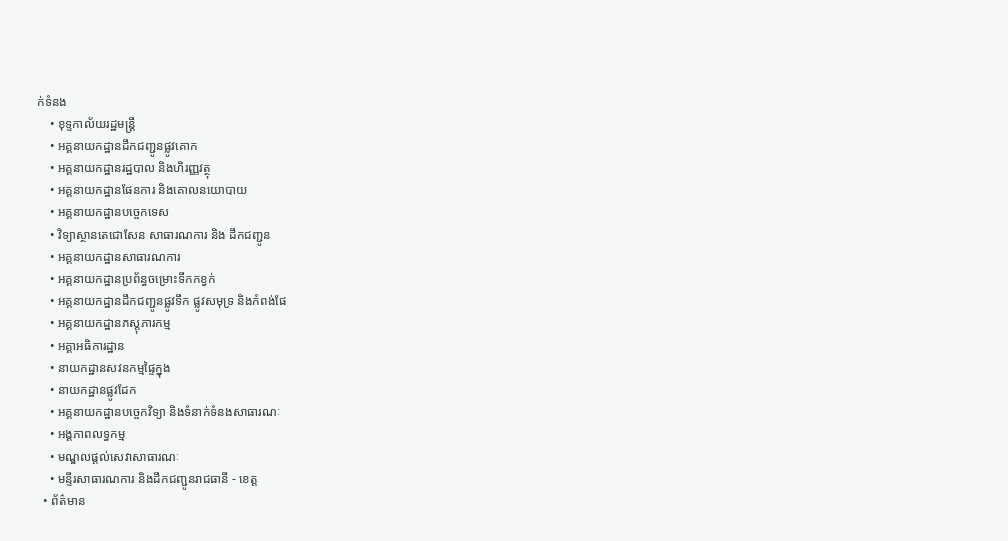ក់ទំនង
    • ខុទ្ទកាល័យរដ្ឋមន្ដ្រី
    • អគ្គនាយកដ្ឋានដឹកជញ្ជូនផ្លូវគោក
    • អគ្គនាយកដ្ឋានរដ្ឋបាល និងហិរញ្ញវត្ថុ
    • អគ្គនាយកដ្ឋានផែនការ និងគោលនយោបាយ
    • អគ្គនាយកដ្ឋានបច្ចេកទេស
    • វិទ្យាស្ថានតេជោសែន សាធារណការ និង ដឹកជញ្ជូន
    • អគ្គនាយកដ្ឋានសាធារណការ
    • អគ្គនាយកដ្ឋានប្រព័ន្ធចម្រោះទឹកកខ្វក់
    • អគ្គនាយកដ្ឋានដឹកជញ្ជូនផ្លូវទឹក ផ្លូវសមុទ្រ និងកំពង់ផែ
    • អគ្គនាយកដ្ឋានភស្តុភារកម្ម
    • អគ្គាអធិការដ្ឋាន
    • នាយកដ្ឋានសវនកម្មផ្ទៃក្នុង
    • នាយកដ្ឋានផ្លូវដែក
    • អគ្គនាយកដ្ឋានបច្ចេកវិទ្យា និងទំនាក់ទំនងសាធារណៈ
    • អង្គភាពលទ្ធកម្ម
    • មណ្ឌលផ្ដល់សេវាសាធារណៈ
    • មន្ទីរសាធារណការ និងដឹកជញ្ជូនរាជធានី - ខេត្ត
  • ព័ត៌មាន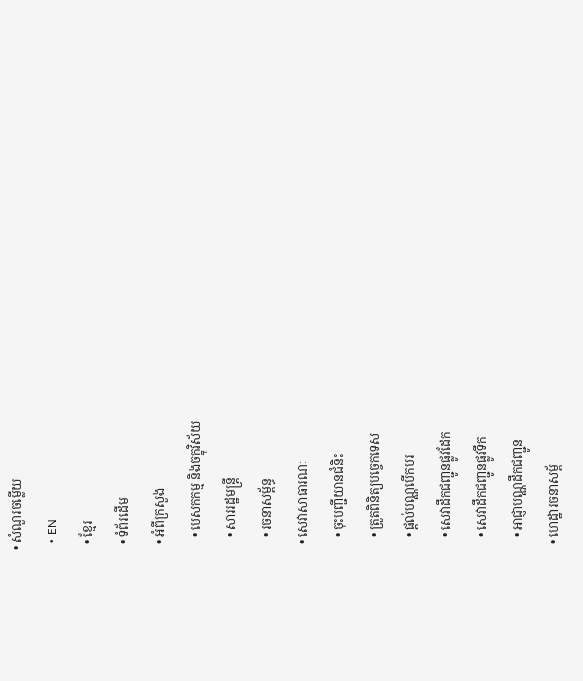• សំណួរចម្លើយ
  • EN
  • ខ្មែរ
  • ទំព័រដើម
  • អំពីក្រសួង
    • បេសកកម្ម និងចក្ខុវិស័យ
    • សាររដ្ឋមន្ត្រី
    • រចនាសម្ព័ន្ធ
  • សេវាសាធារណៈ
    • ចុះបញ្ជីយានជំនិះ
    • ត្រួតពិនិត្យបច្ចេកទេស
    • ផ្តល់បណ្ណបើកបរ
    • សេវាដឹកជញ្ជូនផ្លូវដែក
    • សេវាដឹកជញ្ជូនផ្លូវទឹក
    • អាជ្ញាបណ្ណដឹកជញ្ជូន
  • ហេដ្ឋារចនាសម្ព័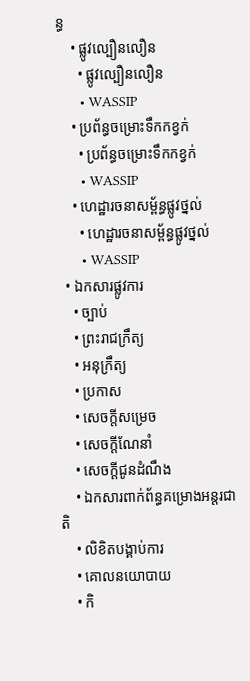ន្ធ
    • ផ្លូវល្បឿនលឿន
      • ផ្លូវល្បឿនលឿន
      • WASSIP
    • ប្រព័ន្ធចម្រោះទឹកកខ្វក់
      • ប្រព័ន្ធចម្រោះទឹកកខ្វក់
      • WASSIP
    • ហេដ្ឋារចនាសម្ព័ន្ធផ្លូវថ្នល់
      • ហេដ្ឋារចនាសម្ព័ន្ធផ្លូវថ្នល់
      • WASSIP
  • ឯកសារផ្លូវការ
    • ច្បាប់
    • ព្រះរាជក្រឹត្យ
    • អនុក្រឹត្យ
    • ប្រកាស
    • សេចក្តីសម្រេច
    • សេចក្តីណែនាំ
    • សេចក្តីជូនដំណឹង
    • ឯកសារពាក់ព័ន្ធគម្រោងអន្តរជាតិ
    • លិខិតបង្គាប់ការ
    • គោលនយោបាយ
    • កិ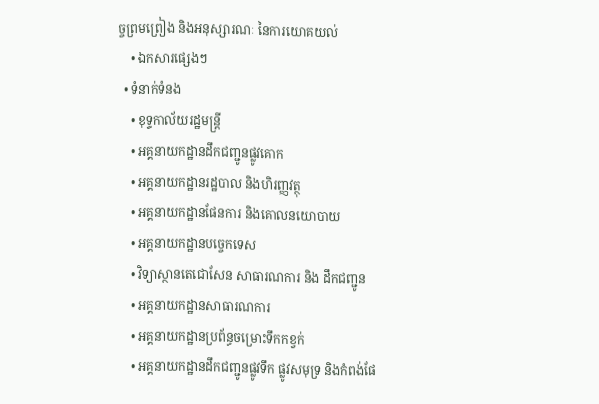ច្ចព្រមព្រៀង និងអនុស្សារណៈ នៃការយោគយល់
    • ឯកសារផ្សេងៗ
  • ទំនាក់ទំនង
    • ខុទ្ទកាល័យរដ្ឋមន្ដ្រី
    • អគ្គនាយកដ្ឋានដឹកជញ្ជូនផ្លូវគោក
    • អគ្គនាយកដ្ឋានរដ្ឋបាល និងហិរញ្ញវត្ថុ
    • អគ្គនាយកដ្ឋានផែនការ និងគោលនយោបាយ
    • អគ្គនាយកដ្ឋានបច្ចេកទេស
    • វិទ្យាស្ថានតេជោសែន សាធារណការ និង ដឹកជញ្ជូន
    • អគ្គនាយកដ្ឋានសាធារណការ
    • អគ្គនាយកដ្ឋានប្រព័ន្ធចម្រោះទឹកកខ្វក់
    • អគ្គនាយកដ្ឋានដឹកជញ្ជូនផ្លូវទឹក ផ្លូវសមុទ្រ និងកំពង់ផែ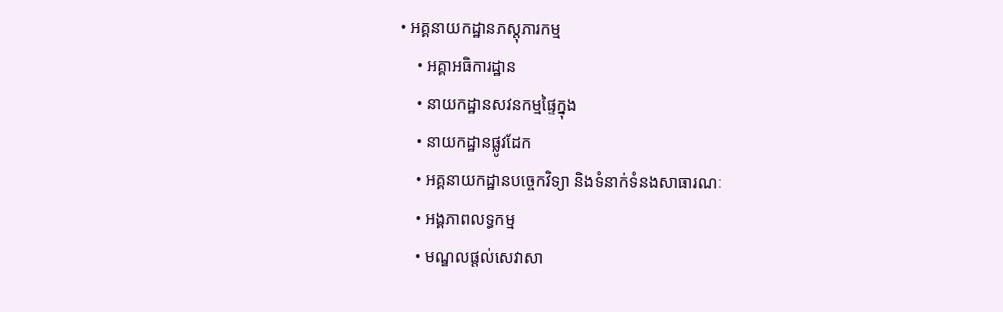• អគ្គនាយកដ្ឋានភស្តុភារកម្ម
    • អគ្គាអធិការដ្ឋាន
    • នាយកដ្ឋានសវនកម្មផ្ទៃក្នុង
    • នាយកដ្ឋានផ្លូវដែក
    • អគ្គនាយកដ្ឋានបច្ចេកវិទ្យា និងទំនាក់ទំនងសាធារណៈ
    • អង្គភាពលទ្ធកម្ម
    • មណ្ឌលផ្ដល់សេវាសា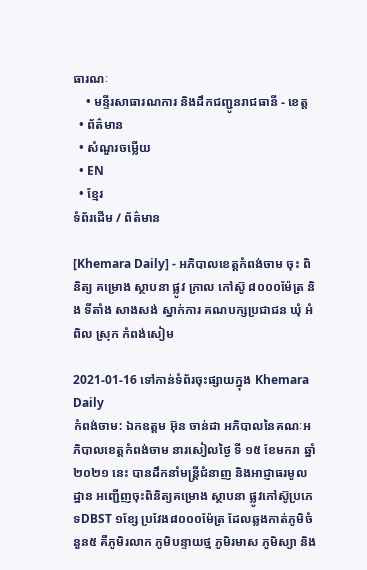ធារណៈ
    • មន្ទីរសាធារណការ និងដឹកជញ្ជូនរាជធានី - ខេត្ត
  • ព័ត៌មាន
  • សំណួរចម្លើយ
  • EN
  • ខ្មែរ
ទំព័រដើម / ព័ត៌មាន

[Khemara Daily] - អភិបាលខេត្តកំពង់ចាម ចុះ ពិនិត្យ គម្រោង ស្ថាបនា ផ្លូវ ក្រាល កៅស៊ូ ៨០០០ម៉ែត្រ និង ទីតាំង សាងសង់ ស្នាក់ការ គណបក្សប្រជាជន ឃុំ អំពិល ស្រុក កំពង់សៀម

2021-01-16 ទៅកាន់ទំព័រចុះផ្សាយក្នុង Khemara Daily
កំពង់ចាម: ឯកឧត្តម អ៊ុន ចាន់ដា អភិបាលនៃគណៈអភិបាលខេត្តកំពង់ចាម នារសៀលថ្ងៃ ទី ១៥ ខែមករា ឆ្នាំ ២០២១ នេះ បានដឹកនាំមន្ត្រីជំនាញ និងអាជ្ញាធរមូលដ្ឋាន អញ្ជើញចុះពិនិត្យគម្រោង ស្ថាបនា ផ្លូវកៅស៊ូប្រភេទDBST ១ខ្សែ ប្រវែង៨០០០ម៉ែត្រ ដែលឆ្លងកាត់ភូមិចំនួន៥ គឺភូមិរលាក ភូមិបន្ទាយថ្ម ភូមិរមាស ភូមិស្យា និង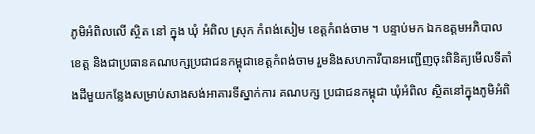ភូមិអំពិលលើ ស្ថិត នៅ ក្នុង ឃុំ អំពិល ស្រុក កំពង់សៀម ខេត្តកំពង់ចាម ។ បន្ទាប់មក ឯកឧត្តមអភិបាលខេត្ត និងជាប្រធានគណបក្សប្រជាជនកម្ពុជាខេត្តកំពង់ចាម រួមនិងសហការីបានអញ្ជើញចុះពិនិត្យមើលទីតាំងដីមួយកន្លែងសម្រាប់សាងសង់អាគារទីស្នាក់ការ គណបក្ស ប្រជាជនកម្ពុជា ឃុំអំពិល ស្ថិតនៅក្នុងភូមិអំពិ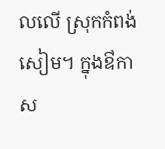លលើ ស្រុកកំពង់សៀម។ ក្នុងឳកាស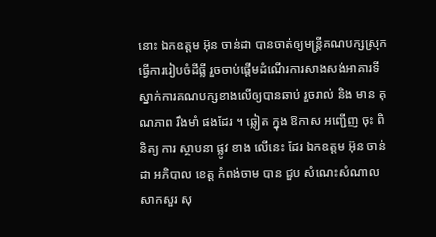នោះ ឯកឧត្តម អ៊ុន ចាន់ដា បានចាត់ឲ្យមន្ត្រីគណបក្សស្រុក ធ្វើការរៀបចំដីធ្លី រួចចាប់ផ្តើមដំណើរការសាងសង់អាគារទីស្នាក់ការគណបក្សខាងលើឲ្យបានឆាប់ រួចរាល់ និង មាន គុណភាព រឹងមាំ ផងដែរ ។ ឆ្លៀត ក្នុង ឱកាស អញ្ជើញ ចុះ ពិនិត្យ ការ ស្ថាបនា ផ្លូវ ខាង លើនេះ ដែរ ឯកឧត្តម អ៊ុន ចាន់ដា អភិបាល ខេត្ត កំពង់ចាម បាន ជួប សំណេះសំណាល សាកសួរ សុ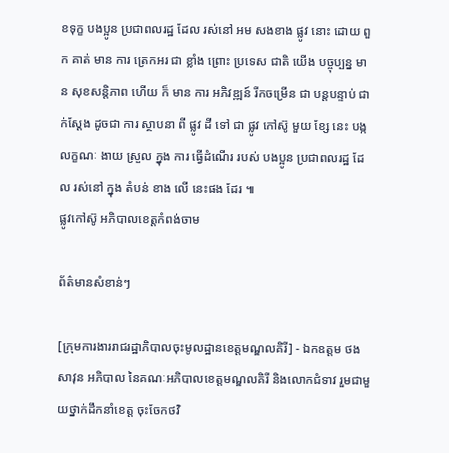ខទុក្ខ បងប្អូន ប្រជាពលរដ្ឋ ដែល រស់នៅ អម សងខាង ផ្លូវ នោះ ដោយ ពួក គាត់ មាន ការ ត្រេកអរ ជា ខ្លាំង ព្រោះ ប្រទេស ជាតិ យើង បច្ចុប្បន្ន មាន សុខសន្តិភាព ហេីយ ក៏ មាន ការ អភិវឌ្ឍន៍ រីកចម្រើន ជា បន្តបន្ទាប់ ជាក់ស្តែង ដូចជា ការ ស្ថាបនា ពី ផ្លូវ ដី ទៅ ជា ផ្លូវ កៅស៊ូ មួយ ខ្សែ នេះ បង្ក លក្ខណៈ ងាយ ស្រួល ក្នុង ការ ធ្វើដំណើរ របស់ បងប្អូន ប្រជាពលរដ្ឋ ដែល រស់នៅ ក្នុង តំបន់ ខាង លើ នេះផង ដែរ ៕
ផ្លូវកៅស៊ូ អភិបាលខេត្តកំពង់ចាម

ព័ត៌មានសំខាន់ៗ

[ក្រុមការងាររាជរដ្ឋាភិបាលចុះមូលដ្ឋានខេត្តមណ្ឌលគិរី] - ឯកឧត្តម ថង សាវុន អភិបាល នៃគណៈអភិបាលខេត្តមណ្ឌលគិរី និងលោកជំទាវ រួមជាមួយថ្នាក់ដឹកនាំខេត្ត ចុះចែកថវិ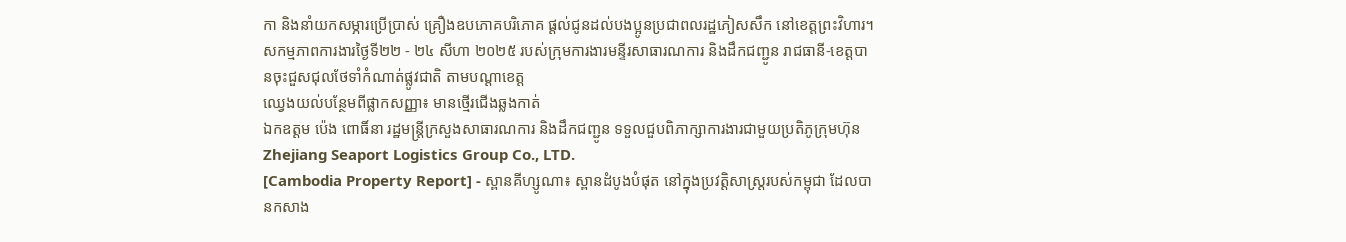កា និងនាំយកសម្ភារប្រើប្រាស់ គ្រឿងឧបភោគបរិភោគ ផ្តល់ជូនដល់បងប្អូនប្រជាពលរដ្ឋភៀសសឹក នៅខេត្តព្រះវិហារ។
សកម្មភាពការងារថ្ងៃទី២២ - ២៤ សីហា ២០២៥ របស់ក្រុមការងារមន្ទីរសាធារណការ និងដឹកជញ្ជូន រាជធានី-ខេត្តបានចុះជួសជុលថែទាំកំណាត់ផ្លូវជាតិ តាមបណ្ដាខេត្ត
ឈ្វេងយល់បន្ថែមពីផ្លាកសញ្ញា៖ មានថ្មើរជើងឆ្លងកាត់
ឯកឧត្តម ប៉េង ពោធិ៍នា រដ្ឋមន្ត្រីក្រសួងសាធារណការ និងដឹកជញ្ជូន ទទួលជួបពិភាក្សាការងារជាមួយប្រតិភូក្រុមហ៊ុន Zhejiang Seaport Logistics Group Co., LTD.
[Cambodia Property Report] - ស្ពានគីហ្សូណា៖ ស្ពានដំបូងបំផុត នៅក្នុងប្រវត្តិសាស្ត្ររបស់កម្ពុជា ដែលបានកសាង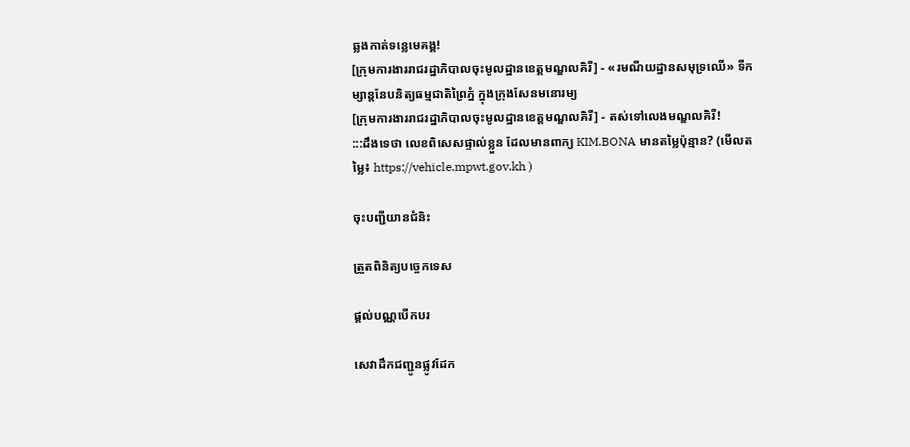ឆ្លងកាត់ទន្លេមេគង្គ!
[ក្រុមការងាររាជរដ្ឋាភិបាលចុះមូលដ្ឋានខេត្តមណ្ឌលគិរី] - «រមណីយដ្ឋានសមុទ្រឈើ» ទីកម្សាន្តនែបនិត្យធម្មជាតិព្រៃភ្នំ ក្នុងក្រុងសែនមនោរម្យ
[ក្រុមការងាររាជរដ្ឋាភិបាលចុះមូលដ្ឋានខេត្តមណ្ឌលគិរី] - តស់ទៅលេងមណ្ឌលគិរី!
:::ដឹងទេថា លេខពិសេសផ្ទាល់ខ្លួន ដែលមានពាក្យ KIM.BONA មានតម្លៃប៉ុន្មាន? (មើលតម្លៃ៖ https://vehicle.mpwt.gov.kh )

ចុះបញ្ជីយានជំនិះ

ត្រួតពិនិត្យបច្ចេកទេស

ផ្តល់បណ្ណបើកបរ

សេវាដឹកជញ្ជូនផ្លូវដែក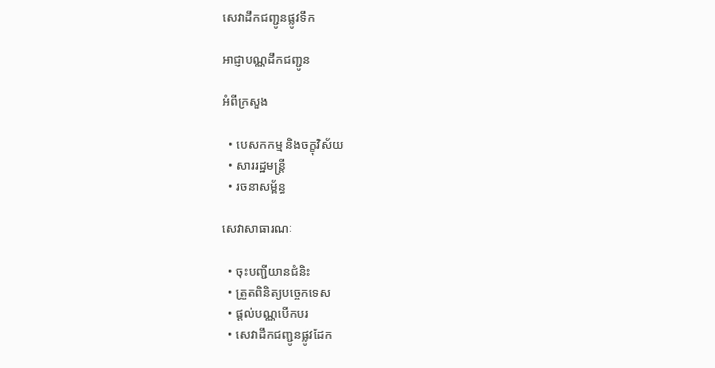សេវាដឹកជញ្ជូនផ្លូវទឹក

អាជ្ញាបណ្ណដឹកជញ្ជូន

អំពីក្រសួង

  • បេសកកម្ម និងចក្ខុវិស័យ
  • សាររដ្ឋមន្ត្រី
  • រចនាសម្ព័ន្ធ

សេវាសាធារណៈ

  • ចុះបញ្ជីយានជំនិះ
  • ត្រួតពិនិត្យបច្ចេកទេស
  • ផ្តល់បណ្ណបើកបរ
  • សេវាដឹកជញ្ជូនផ្លូវដែក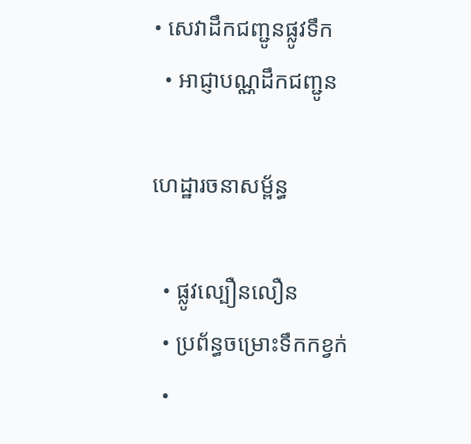• សេវាដឹកជញ្ជូនផ្លូវទឹក
  • អាជ្ញាបណ្ណដឹកជញ្ជូន

ហេដ្ឋារចនាសម្ព័ន្ធ

  • ផ្លូវល្បឿនលឿន
  • ប្រព័ន្ធចម្រោះទឹកកខ្វក់
  •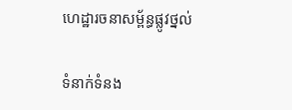ហេដ្ឋារចនាសម្ព័ន្ធផ្លូវថ្នល់

ទំនាក់ទំនង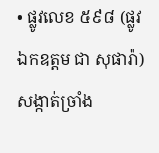• ផ្លូវលេខ ៥៩៨ (ផ្លូវ ឯកឧត្ដម ជា សុផារ៉ា) សង្កាត់ច្រាំង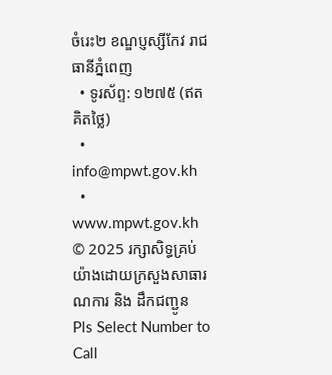ចំរេះ២ ខណ្ឌប្ញស្សីកែវ រាជធានីភ្នំពេញ
  • ទូរស័ព្ទ: ១២៧៥ (ឥតគិតថ្លៃ)
  • info@mpwt.gov.kh
  • www.mpwt.gov.kh
© 2025 រក្សាសិទ្ធគ្រប់យ៉ាងដោយក្រសួងសាធារណការ និង ដឹកជញ្ជូន
Pls Select Number to Call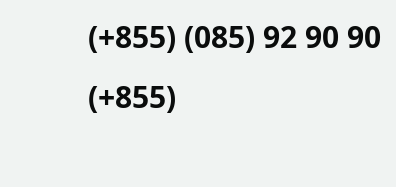(+855) (085) 92 90 90
(+855)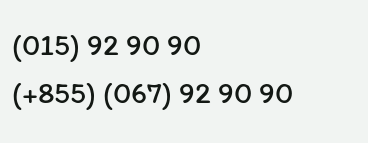(015) 92 90 90
(+855) (067) 92 90 90